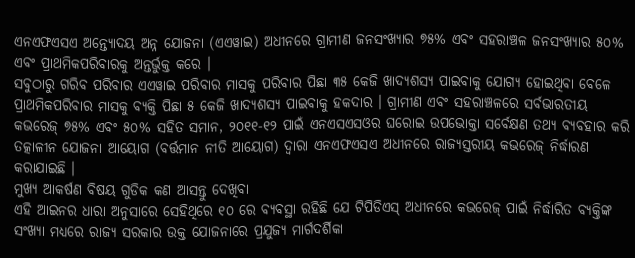ଏନଏଫଏସଏ ଅନ୍ତ୍ୟୋଦୟ ଅନ୍ନ ଯୋଜନା (ଏଏୱାଇ) ଅଧୀନରେ ଗ୍ରାମୀଣ ଜନସଂଖ୍ୟାର ୭୫% ଏବଂ ସହରାଞ୍ଚଳ ଜନସଂଖ୍ୟାର ୫୦% ଏବଂ ପ୍ରାଥମିକପରିବାରକୁ ଅନ୍ତର୍ଭୁକ୍ତ କରେ ।
ସବୁଠାରୁ ଗରିବ ପରିବାର ଏଏୱାଇ ପରିବାର ମାସକୁ ପରିବାର ପିଛା ୩୫ କେଜି ଖାଦ୍ୟଶସ୍ୟ ପାଇବାକୁ ଯୋଗ୍ୟ ହୋଇଥିବା ବେଳେ ପ୍ରାଥମିକପରିବାର ମାସକୁ ବ୍ୟକ୍ତି ପିଛା ୫ କେଜି ଖାଦ୍ୟଶସ୍ୟ ପାଇବାକୁ ହକଦାର । ଗ୍ରାମୀଣ ଏବଂ ସହରାଞ୍ଚଳରେ ସର୍ବଭାରତୀୟ କଭରେଜ୍ ୭୫% ଏବଂ ୫୦% ସହିତ ସମାନ, ୨୦୧୧-୧୨ ପାଇଁ ଏନଏସଏସଓର ଘରୋଇ ଉପଭୋକ୍ତା ସର୍ବେକ୍ଷଣ ତଥ୍ୟ ବ୍ୟବହାର କରି ତତ୍କାଳୀନ ଯୋଜନା ଆୟୋଗ (ବର୍ତ୍ତମାନ ନୀତି ଆୟୋଗ) ଦ୍ୱାରା ଏନଏଫଏସଏ ଅଧୀନରେ ରାଜ୍ୟସ୍ତରୀୟ କଭରେଜ୍ ନିର୍ଦ୍ଧାରଣ କରାଯାଇଛି ।
ମୁଖ୍ୟ ଆକର୍ଷଣ ବିଷୟ ଗୁଡିକ କଣ ଆସନ୍ତୁ ଦେଖିବା
ଏହି ଆଇନର ଧାରା ଅନୁସାରେ ସେହିଥିରେ ୧୦ ରେ ବ୍ୟବସ୍ଥା ରହିଛି ଯେ ଟିପିଡିଏସ୍ ଅଧୀନରେ କଭରେଜ୍ ପାଇଁ ନିର୍ଦ୍ଧାରିତ ବ୍ୟକ୍ତିଙ୍କ ସଂଖ୍ୟା ମଧ୍ୟରେ ରାଜ୍ୟ ସରକାର ଉକ୍ତ ଯୋଜନାରେ ପ୍ରଯୁଜ୍ୟ ମାର୍ଗଦର୍ଶିକା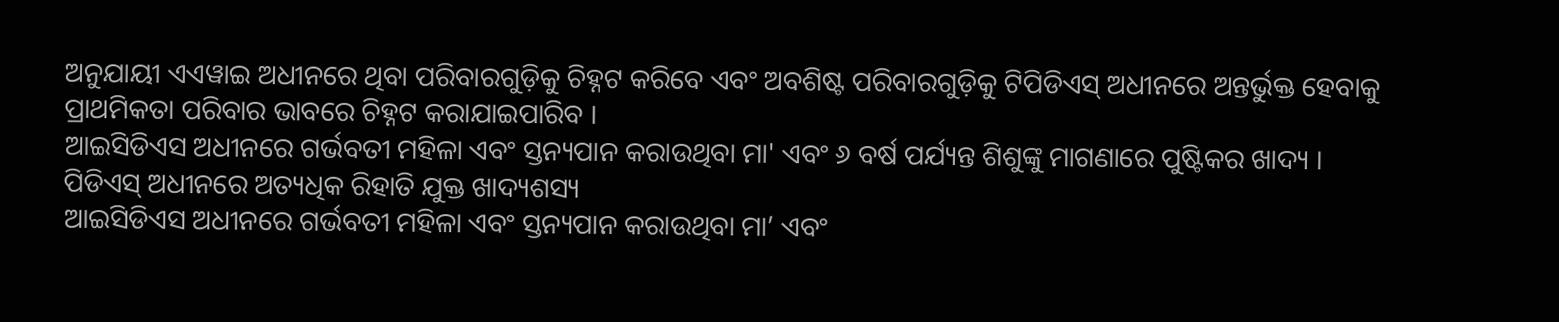ଅନୁଯାୟୀ ଏଏୱାଇ ଅଧୀନରେ ଥିବା ପରିବାରଗୁଡ଼ିକୁ ଚିହ୍ନଟ କରିବେ ଏବଂ ଅବଶିଷ୍ଟ ପରିବାରଗୁଡ଼ିକୁ ଟିପିଡିଏସ୍ ଅଧୀନରେ ଅନ୍ତର୍ଭୁକ୍ତ ହେବାକୁ ପ୍ରାଥମିକତା ପରିବାର ଭାବରେ ଚିହ୍ନଟ କରାଯାଇପାରିବ ।
ଆଇସିଡିଏସ ଅଧୀନରେ ଗର୍ଭବତୀ ମହିଳା ଏବଂ ସ୍ତନ୍ୟପାନ କରାଉଥିବା ମା' ଏବଂ ୬ ବର୍ଷ ପର୍ଯ୍ୟନ୍ତ ଶିଶୁଙ୍କୁ ମାଗଣାରେ ପୁଷ୍ଟିକର ଖାଦ୍ୟ ।
ପିଡିଏସ୍ ଅଧୀନରେ ଅତ୍ୟଧିକ ରିହାତି ଯୁକ୍ତ ଖାଦ୍ୟଶସ୍ୟ
ଆଇସିଡିଏସ ଅଧୀନରେ ଗର୍ଭବତୀ ମହିଳା ଏବଂ ସ୍ତନ୍ୟପାନ କରାଉଥିବା ମା’ ଏବଂ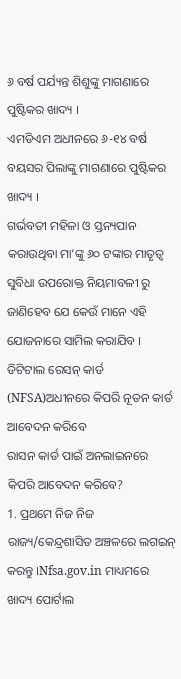୬ ବର୍ଷ ପର୍ଯ୍ୟନ୍ତ ଶିଶୁଙ୍କୁ ମାଗଣାରେ ପୁଷ୍ଟିକର ଖାଦ୍ୟ ।
ଏମଡିଏମ ଅଧୀନରେ ୬-୧୪ ବର୍ଷ ବୟସର ପିଲାଙ୍କୁ ମାଗଣାରେ ପୁଷ୍ଟିକର ଖାଦ୍ୟ ।
ଗର୍ଭବତୀ ମହିଳା ଓ ସ୍ତନ୍ୟପାନ କରାଉଥିବା ମା’ଙ୍କୁ ୬୦ ଟଙ୍କାର ମାତୃତ୍ୱ ସୁବିଧା ଉପରୋକ୍ତ ନିୟମାବଳୀ ରୁ ଜାଣିହେବ ଯେ କେଉଁ ମାନେ ଏହି ଯୋଜନାରେ ସାମିଲ କରାଯିବ ।
ଡିଟିଟାଲ ରେସନ୍ କାର୍ଡ (NFSA)ଅଧୀନରେ କିପରି ନୂତନ କାର୍ଡ ଆବେଦନ କରିବେ
ରାସନ କାର୍ଡ ପାଇଁ ଅନଲାଇନରେ କିପରି ଆବେଦନ କରିବେ?
1. ପ୍ରଥମେ ନିଜ ନିଜ ରାଜ୍ୟ/କେନ୍ଦ୍ରଶାସିତ ଅଞ୍ଚଳରେ ଲଗଇନ୍ କରନ୍ତୁ ।Nfsa.gov.in ମାଧ୍ୟମରେ ଖାଦ୍ୟ ପୋର୍ଟାଲ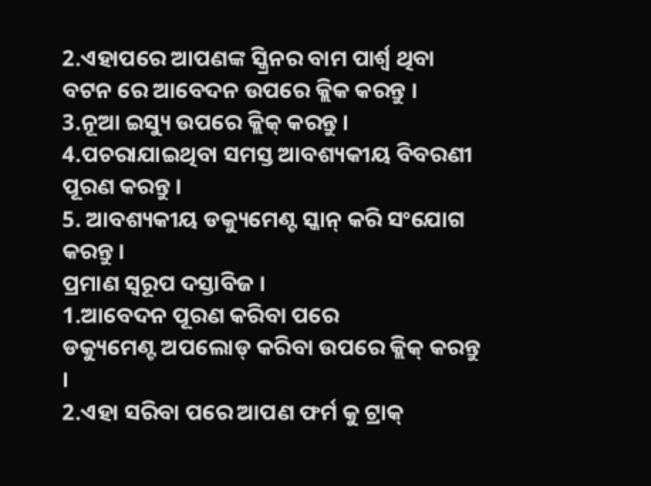2.ଏହାପରେ ଆପଣଙ୍କ ସ୍କ୍ରିନର ବାମ ପାର୍ଶ୍ୱ ଥିବା ବଟନ ରେ ଆବେଦନ ଉପରେ କ୍ଲିକ କରନ୍ତୁ ।
3.ନୂଆ ଇସ୍ୟୁ ଉପରେ କ୍ଲିକ୍ କରନ୍ତୁ ।
4.ପଚରାଯାଇଥିବା ସମସ୍ତ ଆବଶ୍ୟକୀୟ ବିବରଣୀ ପୂରଣ କରନ୍ତୁ ।
5. ଆବଶ୍ୟକୀୟ ଡକ୍ୟୁମେଣ୍ଟ ସ୍କାନ୍ କରି ସଂଯୋଗ କରନ୍ତୁ ।
ପ୍ରମାଣ ସ୍ୱରୂପ ଦସ୍ତାବିଜ ।
1.ଆବେଦନ ପୂରଣ କରିବା ପରେ
ଡକ୍ୟୁମେଣ୍ଟ ଅପଲୋଡ୍ କରିବା ଉପରେ କ୍ଲିକ୍ କରନ୍ତୁ ।
2.ଏହା ସରିବା ପରେ ଆପଣ ଫର୍ମ କୁ ଟ୍ରାକ୍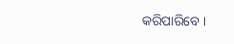କରିପାରିବେ ।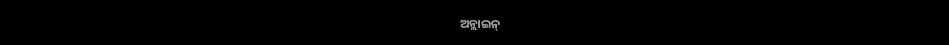ଅନ୍ଲାଇନ୍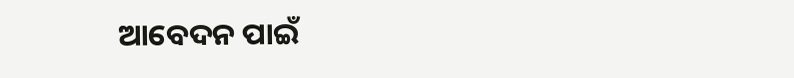ଆବେଦନ ପାଇଁ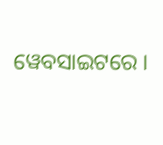ୱେବସାଇଟରେ ।